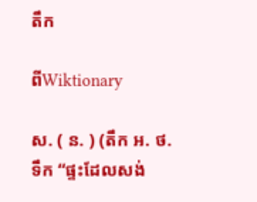តឹក

ពីWiktionary

ស. ( ន. ) (តឹក អ. ថ. ទឹក “ផ្ទះដែលសង់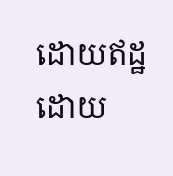ដោយឥដ្ឋ ដោយ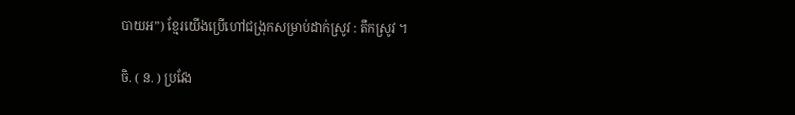បាយអ”) ខ្មែរយើងប្រើហៅជង្រុកសម្រាប់ដាក់ស្រូវ : តឹកស្រូវ ។

ចិ. ( ន. ) ប្រវែង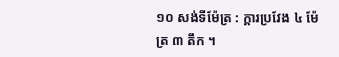១០ សង់ទីម៉ែត្រ : ក្ដារប្រវែង ៤ ម៉ែត្រ ៣ តឹក ។